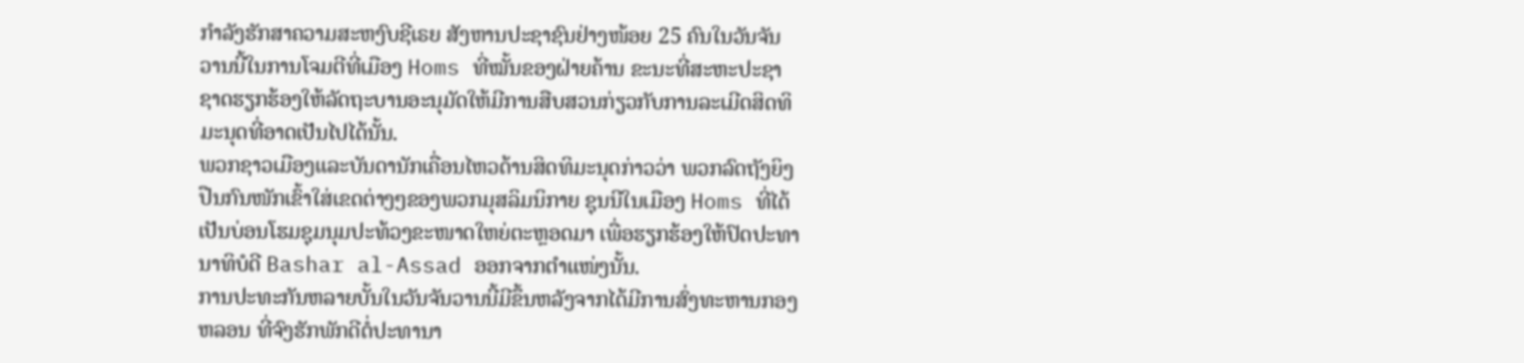ກໍາລັງຮັກສາຄວາມສະຫງົບຊີເຣຍ ສັງຫານປະຊາຊົນຢ່າງໜ້ອຍ 25 ຄົນໃນວັນຈັນ
ວານນີ້ໃນການໂຈມຕີທີ່ເມືອງ Homs ທີ່ໝັ້ນຂອງຝ່າຍຄ້ານ ຂະນະທີ່ສະຫະປະຊາ
ຊາດຮຽກຮ້ອງໃຫ້ລັດຖະບານອະນຸມັດໃຫ້ມີການສືບສວນກ່ຽວກັບການລະເມີດສິດທິ
ມະນຸດທີ່ອາດເປັນໄປໄດ້ນັ້ນ.
ພວກຊາວເມືອງແລະບັນດານັກເຄື່ອນໄຫວດ້ານສິດທິມະນຸດກ່າວວ່າ ພວກລົດຖັງຍິງ
ປືນກົນໜັກເຂົ້າໃສ່ເຂດຕ່າງໆຂອງພວກມຸສລິມນິກາຍ ຊຸນນີໃນເມືອງ Homs ທີ່ໄດ້
ເປັນບ່ອນໂຮມຊຸມນຸມປະທ້ວງຂະໜາດໃຫຍ່ຕະຫຼອດມາ ເພື່ອຮຽກຮ້ອງໃຫ້ປົດປະທາ
ນາທິບໍດີ Bashar al-Assad ອອກຈາກຕໍາແໜ່ງນັ້ນ.
ການປະທະກັນຫລາຍບັ້ນໃນວັນຈັນວານນີ້ມີຂຶ້ນຫລັງຈາກໄດ້ມີການສົ່ງທະຫານກອງ
ຫລອນ ທີ່ຈົງຮັກພັກດີຕໍ່ປະທານາ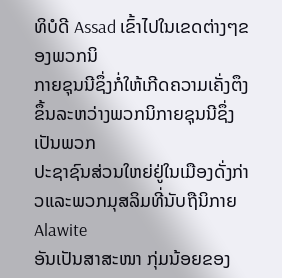ທິບໍດີ Assad ເຂົ້າໄປໃນເຂດຕ່າງໆຂອງພວກນິ
ກາຍຊຸນນີຊຶ່ງກໍ່ໃຫ້ເກີດຄວາມເຄັ່ງຕຶງຂຶ້ນລະຫວ່າງພວກນິກາຍຊຸນນີຊຶ່ງເປັນພວກ
ປະຊາຊົນສ່ວນໃຫຍ່ຢູ່ໃນເມືອງດັ່ງກ່າວແລະພວກມຸສລິມທີ່ນັບຖືນິກາຍ Alawite
ອັນເປັນສາສະໜາ ກຸ່ມນ້ອຍຂອງ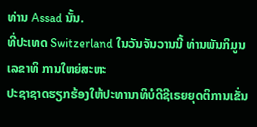ທ່ານ Assad ນັ້ນ.
ທີ່ປະເທດ Switzerland ໃນວັນຈັນວານນີ້ ທ່ານພັນກິມູນ ເລຂາທິ ການໃຫຍ່ສະຫະ
ປະຊາຊາດຮຽກຮ້ອງໃຫ້ປະທານາທິບໍດີຊີເຣຍຍຸດຕິການເຂັ່ນ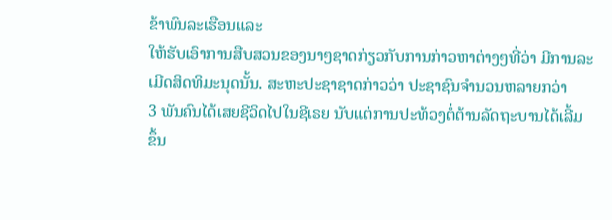ຂ້າພົນລະເຮືອນແລະ
ໃຫ້ຮັບເອົາການສືບສວນຂອງນາໆຊາດກ່ຽວກັບການກ່າວຫາຕ່າງໆທີ່ວ່າ ມີການລະ
ເມີດສິດທິມະນຸດນັ້ນ. ສະຫະປະຊາຊາດກ່າວວ່າ ປະຊາຊົນຈໍານວນຫລາຍກວ່າ
3 ພັນຄົນໄດ້ເສຍຊີວິດໄປໃນຊີເຣຍ ນັບແຕ່ການປະທ້ວງຕໍ່ຕ້ານລັດຖະບານໄດ້ເລີ້ມ
ຂຶ້ນ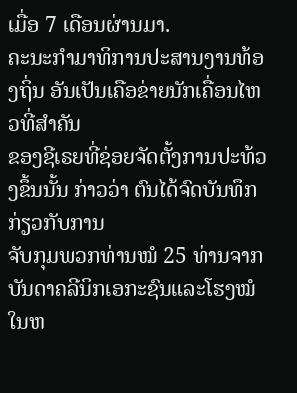ເມື່ອ 7 ເດືອນຜ່ານມາ.
ຄະນະກໍາມາທິການປະສານງານທ້ອງຖິ່ນ ອັນເປັນເຄືອຂ່າຍນັກເຄື່ອນໄຫວທີ່ສຳຄັນ
ຂອງຊີເຣຍທີ່ຊ່ອຍຈັດຕັ້ງການປະທ້ວງຂຶ້ນນັ້ນ ກ່າວວ່າ ຕົນໄດ້ຈົດບັນທຶກກ່ຽວກັບການ
ຈັບກຸມພວກທ່ານໝໍ 25 ທ່ານຈາກບັນດາຄລີນິກເອກະຊົນແລະໂຮງໝໍໃນຫ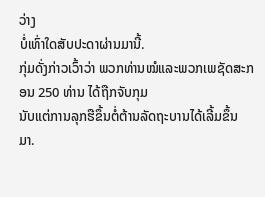ວ່າງ
ບໍ່ເທົ່າໃດສັບປະດາຜ່ານມານີ້.
ກຸ່ມດັ່ງກ່າວເວົ້າວ່າ ພວກທ່ານໝໍແລະພວກເພຊັດສະກອນ 250 ທ່ານ ໄດ້ຖືກຈັບກຸມ
ນັບແຕ່ການລຸກຮືຂຶ້ນຕໍ່ຕ້ານລັດຖະບານໄດ້ເລີ້ມຂຶ້ນມາ.